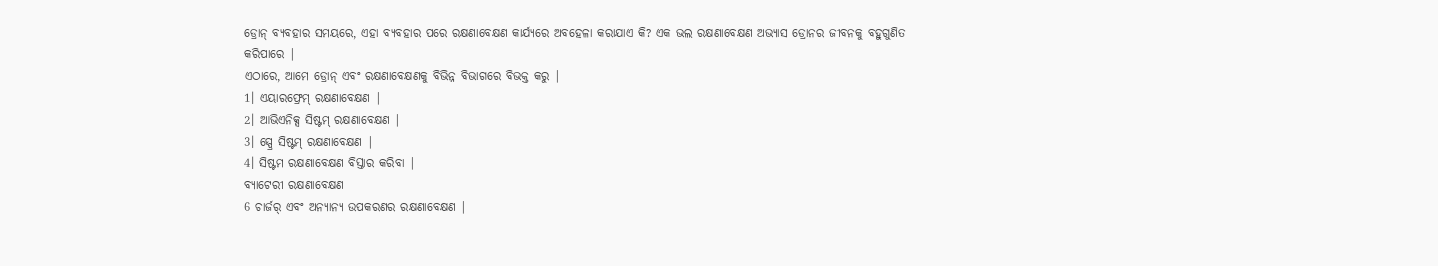ଡ୍ରୋନ୍ ବ୍ୟବହାର ସମୟରେ, ଏହା ବ୍ୟବହାର ପରେ ରକ୍ଷଣାବେକ୍ଷଣ କାର୍ଯ୍ୟରେ ଅବହେଳା କରାଯାଏ କି? ଏକ ଭଲ ରକ୍ଷଣାବେକ୍ଷଣ ଅଭ୍ୟାସ ଡ୍ରୋନର ଜୀବନକୁ ବହୁଗୁଣିତ କରିପାରେ |
ଏଠାରେ, ଆମେ ଡ୍ରୋନ୍ ଏବଂ ରକ୍ଷଣାବେକ୍ଷଣକୁ ବିଭିନ୍ନ ବିଭାଗରେ ବିଭକ୍ତ କରୁ |
1। ଏୟାରଫ୍ରେମ୍ ରକ୍ଷଣାବେକ୍ଷଣ |
2। ଆଭିଏନିକ୍ସ ସିଷ୍ଟମ୍ ରକ୍ଷଣାବେକ୍ଷଣ |
3। ସ୍ପ୍ରେ ସିଷ୍ଟମ୍ ରକ୍ଷଣାବେକ୍ଷଣ |
4। ସିଷ୍ଟମ ରକ୍ଷଣାବେକ୍ଷଣ ବିସ୍ତାର କରିବା |
ବ୍ୟାଟେରୀ ରକ୍ଷଣାବେକ୍ଷଣ
6 ଚାର୍ଜର୍ ଏବଂ ଅନ୍ୟାନ୍ୟ ଉପକରଣର ରକ୍ଷଣାବେକ୍ଷଣ |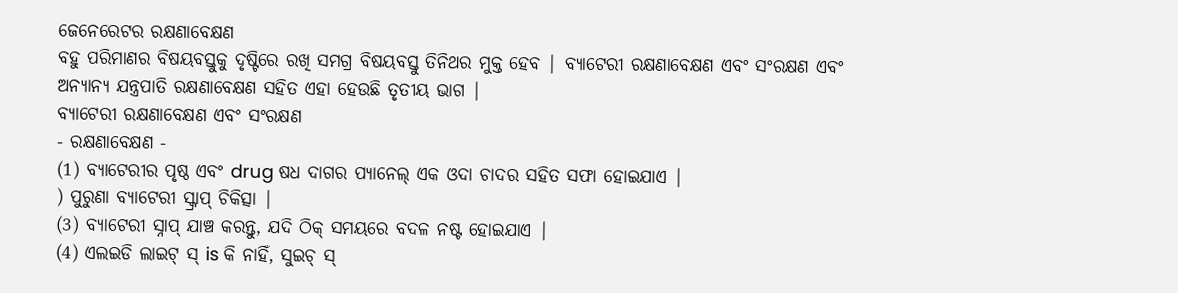ଜେନେରେଟର ରକ୍ଷଣାବେକ୍ଷଣ
ବହୁ ପରିମାଣର ବିଷୟବସ୍ତୁକୁ ଦୃଷ୍ଟିରେ ରଖି ସମଗ୍ର ବିଷୟବସ୍ତୁ ତିନିଥର ମୁକ୍ତ ହେବ | ବ୍ୟାଟେରୀ ରକ୍ଷଣାବେକ୍ଷଣ ଏବଂ ସଂରକ୍ଷଣ ଏବଂ ଅନ୍ୟାନ୍ୟ ଯନ୍ତ୍ରପାତି ରକ୍ଷଣାବେକ୍ଷଣ ସହିତ ଏହା ହେଉଛି ତୃତୀୟ ଭାଗ |
ବ୍ୟାଟେରୀ ରକ୍ଷଣାବେକ୍ଷଣ ଏବଂ ସଂରକ୍ଷଣ
- ରକ୍ଷଣାବେକ୍ଷଣ -
(1) ବ୍ୟାଟେରୀର ପୃଷ୍ଠ ଏବଂ drug ଷଧ ଦାଗର ପ୍ୟାନେଲ୍ ଏକ ଓଦା ଚାଦର ସହିତ ସଫା ହୋଇଯାଏ |
) ପୁରୁଣା ବ୍ୟାଟେରୀ ସ୍କ୍ରାପ୍ ଚିକିତ୍ସା |
(3) ବ୍ୟାଟେରୀ ସ୍ନାପ୍ ଯାଞ୍ଚ କରନ୍ତୁ, ଯଦି ଠିକ୍ ସମୟରେ ବଦଳ ନଷ୍ଟ ହୋଇଯାଏ |
(4) ଏଲଇଡି ଲାଇଟ୍ ସ୍ is କି ନାହିଁ, ସୁଇଚ୍ ସ୍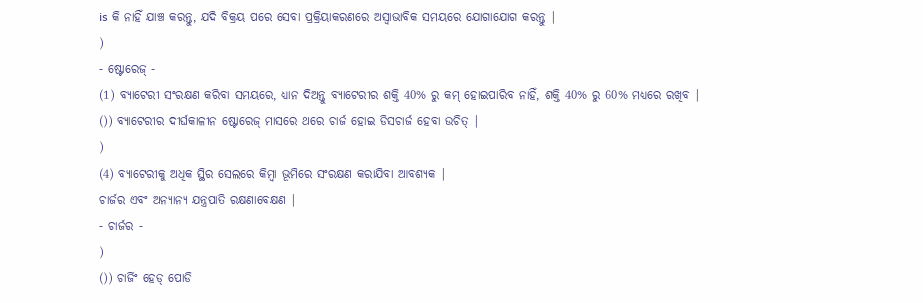is କି ନାହିଁ ଯାଞ୍ଚ କରନ୍ତୁ, ଯଦି ବିକ୍ରୟ ପରେ ସେବା ପ୍ରକ୍ରିୟାକରଣରେ ଅସ୍ୱାଭାବିକ ସମୟରେ ଯୋଗାଯୋଗ କରନ୍ତୁ |
)
- ଷ୍ଟୋରେଜ୍ -
(1) ବ୍ୟାଟେରୀ ସଂରକ୍ଷଣ କରିବା ସମୟରେ, ଧ୍ୟାନ ଦିଅନ୍ତୁ ବ୍ୟାଟେରୀର ଶକ୍ତି 40% ରୁ କମ୍ ହୋଇପାରିବ ନାହିଁ, ଶକ୍ତି 40% ରୁ 60% ମଧ୍ୟରେ ରଖିବ |
()) ବ୍ୟାଟେରୀର ଦୀର୍ଘକାଳୀନ ଷ୍ଟୋରେଜ୍ ମାସରେ ଥରେ ଚାର୍ଜ ହୋଇ ଡିସଚାର୍ଜ ହେବା ଉଚିତ୍ |
)
(4) ବ୍ୟାଟେରୀକୁ ଅଧିକ ସ୍ଥିର ସେଲରେ କିମ୍ବା ଭୂମିରେ ସଂରକ୍ଷଣ କରାଯିବା ଆବଶ୍ୟକ |
ଚାର୍ଜର ଏବଂ ଅନ୍ୟାନ୍ୟ ଯନ୍ତ୍ରପାତି ରକ୍ଷଣାବେକ୍ଷଣ |
- ଚାର୍ଜର -
)
()) ଚାର୍ଜିଂ ହେଡ୍ ପୋଡି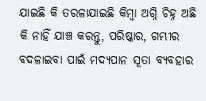ଯାଇଛି କି ତରଳାଯାଇଛି କିମ୍ବା ଅଗ୍ନି ଚିହ୍ନ ଅଛି କି ନାହିଁ ଯାଞ୍ଚ କରନ୍ତୁ, ପରିଷ୍କାର, ଗମ୍ଭୀର ବଦଳାଇବା ପାଇଁ ମଦ୍ୟପାନ ସୂତା ବ୍ୟବହାର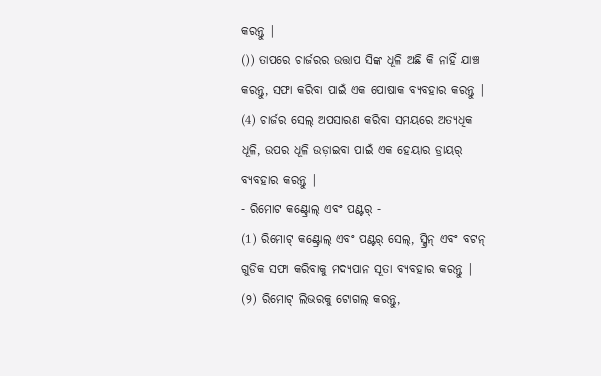କରନ୍ତୁ |
()) ତାପରେ ଚାର୍ଜରର ଉତ୍ତାପ ସିଙ୍କ ଧୂଳି ଅଛି କି ନାହିଁ ଯାଞ୍ଚ କରନ୍ତୁ, ସଫା କରିବା ପାଇଁ ଏକ ପୋଷାକ ବ୍ୟବହାର କରନ୍ତୁ |
(4) ଚାର୍ଜର ସେଲ୍ ଅପସାରଣ କରିବା ସମୟରେ ଅତ୍ୟଧିକ ଧୂଳି, ଉପର ଧୂଳି ଉଡ଼ାଇବା ପାଇଁ ଏକ ହେୟାର ଡ୍ରାୟର୍ ବ୍ୟବହାର କରନ୍ତୁ |
- ରିମୋଟ କଣ୍ଟ୍ରୋଲ୍ ଏବଂ ପଣ୍ଟର୍ -
(1) ରିମୋଟ୍ କଣ୍ଟ୍ରୋଲ୍ ଏବଂ ପଣ୍ଟର୍ ସେଲ୍, ସ୍କ୍ରିନ୍ ଏବଂ ବଟନ୍ ଗୁଡିକ ସଫା କରିବାକୁ ମଦ୍ୟପାନ ସୂତା ବ୍ୟବହାର କରନ୍ତୁ |
(୨) ରିମୋଟ୍ ଲିଭରକୁ ଟୋଗଲ୍ କରନ୍ତୁ,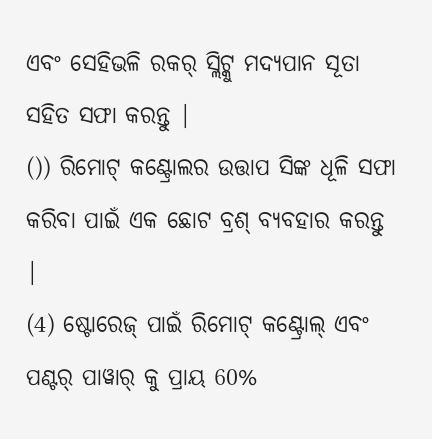ଏବଂ ସେହିଭଳି ରକର୍ ସ୍ଲିଟ୍କୁ ମଦ୍ୟପାନ ସୂତା ସହିତ ସଫା କରନ୍ତୁ |
()) ରିମୋଟ୍ କଣ୍ଟ୍ରୋଲର ଉତ୍ତାପ ସିଙ୍କ ଧୂଳି ସଫା କରିବା ପାଇଁ ଏକ ଛୋଟ ବ୍ରଶ୍ ବ୍ୟବହାର କରନ୍ତୁ |
(4) ଷ୍ଟୋରେଜ୍ ପାଇଁ ରିମୋଟ୍ କଣ୍ଟ୍ରୋଲ୍ ଏବଂ ପଣ୍ଟର୍ ପାୱାର୍ କୁ ପ୍ରାୟ 60%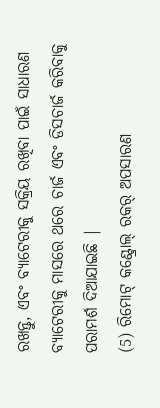ରଖନ୍ତୁ, ଏବଂ ବ୍ୟାଟେରୀକୁ ସକ୍ରିୟ ରଖିବା ପାଇଁ ସାଧାରଣ ବ୍ୟାଟେରୀକୁ ମାସରେ ଥରେ ଚାର୍ଜ ଏବଂ ଡିସଚାର୍ଜ କରିବାକୁ ପରାମର୍ଶ ଦିଆଯାଇଛି |
(5) ରିମୋଟ୍ କଣ୍ଟ୍ରୋଲ୍ ରକର୍ ଅପସାରଣ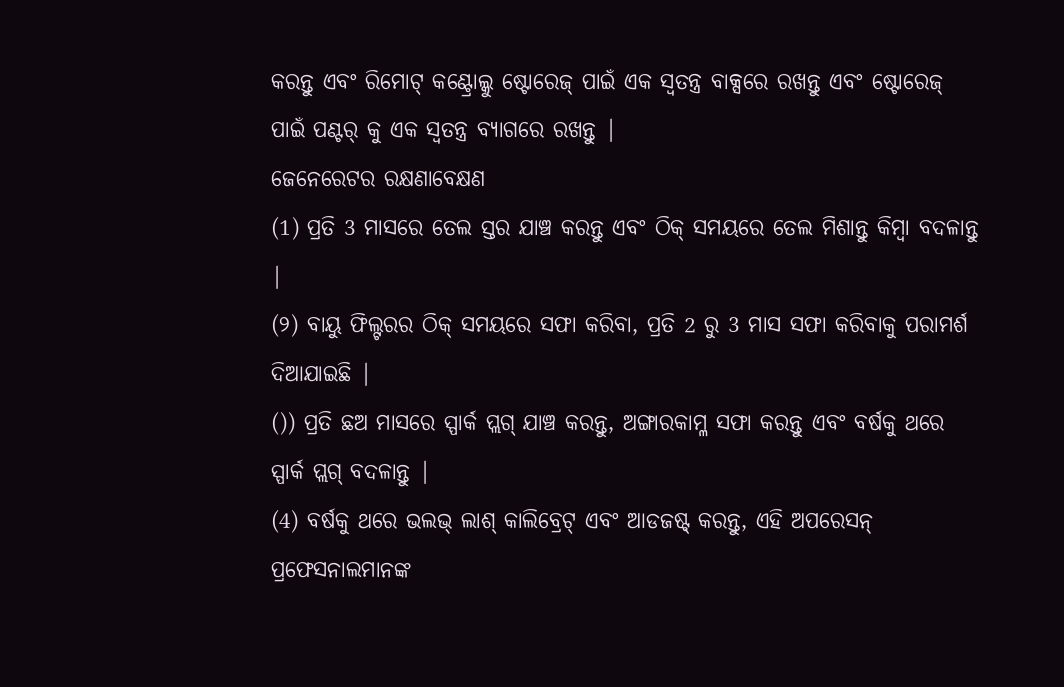କରନ୍ତୁ ଏବଂ ରିମୋଟ୍ କଣ୍ଟ୍ରୋଲ୍କୁ ଷ୍ଟୋରେଜ୍ ପାଇଁ ଏକ ସ୍ୱତନ୍ତ୍ର ବାକ୍ସରେ ରଖନ୍ତୁ ଏବଂ ଷ୍ଟୋରେଜ୍ ପାଇଁ ପଣ୍ଟର୍ କୁ ଏକ ସ୍ୱତନ୍ତ୍ର ବ୍ୟାଗରେ ରଖନ୍ତୁ |
ଜେନେରେଟର ରକ୍ଷଣାବେକ୍ଷଣ
(1) ପ୍ରତି 3 ମାସରେ ତେଲ ସ୍ତର ଯାଞ୍ଚ କରନ୍ତୁ ଏବଂ ଠିକ୍ ସମୟରେ ତେଲ ମିଶାନ୍ତୁ କିମ୍ବା ବଦଳାନ୍ତୁ |
(୨) ବାୟୁ ଫିଲ୍ଟରର ଠିକ୍ ସମୟରେ ସଫା କରିବା, ପ୍ରତି 2 ରୁ 3 ମାସ ସଫା କରିବାକୁ ପରାମର୍ଶ ଦିଆଯାଇଛି |
()) ପ୍ରତି ଛଅ ମାସରେ ସ୍ପାର୍କ ପ୍ଲଗ୍ ଯାଞ୍ଚ କରନ୍ତୁ, ଅଙ୍ଗାରକାମ୍ଳ ସଫା କରନ୍ତୁ ଏବଂ ବର୍ଷକୁ ଥରେ ସ୍ପାର୍କ ପ୍ଲଗ୍ ବଦଳାନ୍ତୁ |
(4) ବର୍ଷକୁ ଥରେ ଭଲଭ୍ ଲାଶ୍ କାଲିବ୍ରେଟ୍ ଏବଂ ଆଡଜଷ୍ଟ୍ କରନ୍ତୁ, ଏହି ଅପରେସନ୍ ପ୍ରଫେସନାଲମାନଙ୍କ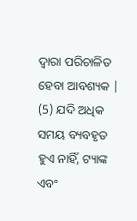ଦ୍ୱାରା ପରିଚାଳିତ ହେବା ଆବଶ୍ୟକ |
(5) ଯଦି ଅଧିକ ସମୟ ବ୍ୟବହୃତ ହୁଏ ନାହିଁ, ଟ୍ୟାଙ୍କ ଏବଂ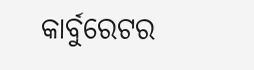କାର୍ବୁରେଟର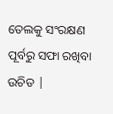ତେଲକୁ ସଂରକ୍ଷଣ ପୂର୍ବରୁ ସଫା ରଖିବା ଉଚିତ |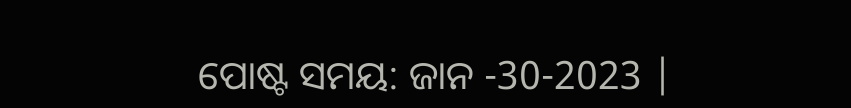ପୋଷ୍ଟ ସମୟ: ଜାନ -30-2023 |